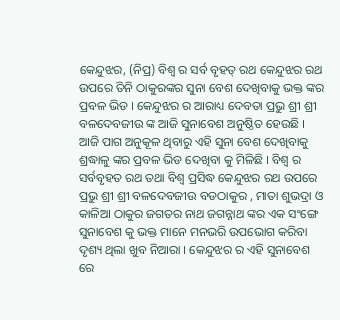କେନ୍ଦୁଝର, (ନିପ୍ର) ବିଶ୍ଵ ର ସର୍ବ ବୃହତ୍ ରଥ କେନ୍ଦୁଝର ରଥ ଉପରେ ତିନି ଠାକୁରଙ୍କର ସୁନା ବେଶ ଦେଖିବାକୁ ଭକ୍ତ ଙ୍କର ପ୍ରବଳ ଭିଡ । କେନ୍ଦୁଝର ର ଆରାଧ୍ୟ ଦେବତା ପ୍ରଭୁ ଶ୍ରୀ ଶ୍ରୀ ବଳଦେବଜୀଉ ଙ୍କ ଆଜି ସୁନାବେଶ ଅନୁଷ୍ଠିତ ହେଉଛି । ଆଜି ପାଗ ଅନୁକୂଳ ଥିବାରୁ ଏହି ସୁନା ବେଶ ଦେଖିବାକୁ ଶ୍ରଦ୍ଧାଳୁ ଙ୍କର ପ୍ରବଳ ଭିଡ ଦେଖିବା କୁ ମିଳିଛି । ବିଶ୍ଵ ର ସର୍ବବୃହତ ରଥ ତଥା ବିଶ୍ବ ପ୍ରସିଦ୍ଧ କେନ୍ଦୁଝର ରଥ ଉପରେ ପ୍ରଭୁ ଶ୍ରୀ ଶ୍ରୀ ବଳଦେବଜୀଉ ବଡଠାକୁର , ମାତା ଶୁଭଦ୍ରା ଓ କାଳିଆ ଠାକୁର ଜଗତର ନାଥ ଜଗନ୍ନାଥ ଙ୍କର ଏକ ସଂଙ୍ଗେ ସୁନାବେଶ କୁ ଭକ୍ତ ମାନେ ମନଭରି ଉପଭୋଗ କରିବା ଦୃଶ୍ୟ ଥିଲା ଖୁବ ନିଆରା । କେନ୍ଦୁଝର ର ଏହି ସୁନାବେଶ ରେ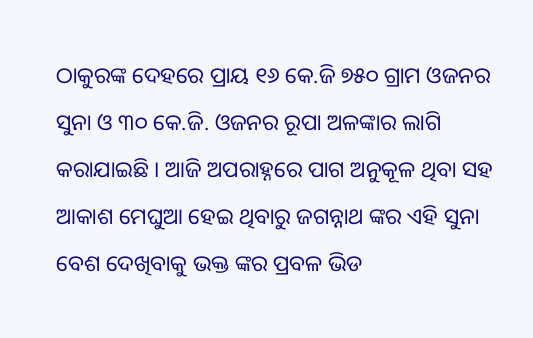ଠାକୁରଙ୍କ ଦେହରେ ପ୍ରାୟ ୧୬ କେ.ଜି ୭୫୦ ଗ୍ରାମ ଓଜନର ସୁନା ଓ ୩୦ କେ.ଜି. ଓଜନର ରୂପା ଅଳଙ୍କାର ଲାଗି କରାଯାଇଛି । ଆଜି ଅପରାହ୍ନରେ ପାଗ ଅନୁକୂଳ ଥିବା ସହ ଆକାଶ ମେଘୁଆ ହେଇ ଥିବାରୁ ଜଗନ୍ନାଥ ଙ୍କର ଏହି ସୁନା ବେଶ ଦେଖିବାକୁ ଭକ୍ତ ଙ୍କର ପ୍ରବଳ ଭିଡ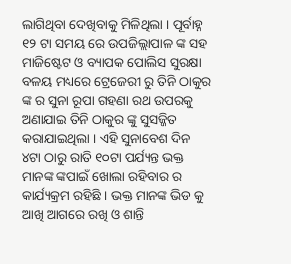ଲାଗିଥିବା ଦେଖିବାକୁ ମିଳିଥିଲା । ପୂର୍ବାହ୍ନ ୧୨ ଟା ସମୟ ରେ ଉପଜିଲ୍ଲାପାଳ ଙ୍କ ସହ ମାଜିଷ୍ଟେଟ ଓ ବ୍ୟାପକ ପୋଲିସ ସୁରକ୍ଷା ବଳୟ ମଧ୍ୟରେ ଟ୍ରେଜେରୀ ରୁ ତିନି ଠାକୁର ଙ୍କ ର ସୁନା ରୂପା ଗହଣା ରଥ ଉପରକୁ ଅଣାଯାଇ ତିନି ଠାକୁର ଙ୍କୁ ସୁସଜ୍ଜିତ କରାଯାଇଥିଲା । ଏହି ସୁନାବେଶ ଦିନ ୪ଟା ଠାରୁ ରାତି ୧୦ଟା ପର୍ଯ୍ୟନ୍ତ ଭକ୍ତ ମାନଙ୍କ ଙ୍କପାଇଁ ଖୋଲା ରହିବାର ର କାର୍ଯ୍ୟକ୍ରମ ରହିଛି । ଭକ୍ତ ମାନଙ୍କ ଭିଡ କୁ ଆଖି ଆଗରେ ରଖି ଓ ଶାନ୍ତି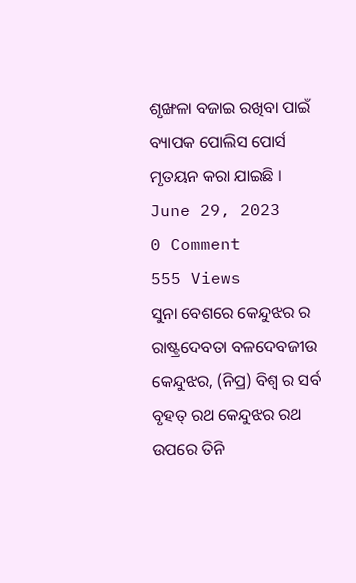ଶୃଙ୍ଖଳା ବଜାଇ ରଖିବା ପାଇଁ ବ୍ୟାପକ ପୋଲିସ ପୋର୍ସ ମୃତୟନ କରା ଯାଇଛି ।
June 29, 2023
0 Comment
555 Views
ସୁନା ବେଶରେ କେନ୍ଦୁଝର ର ରାଷ୍ଟ୍ରଦେବତା ବଳଦେବଜୀଉ
କେନ୍ଦୁଝର, (ନିପ୍ର) ବିଶ୍ଵ ର ସର୍ବ ବୃହତ୍ ରଥ କେନ୍ଦୁଝର ରଥ ଉପରେ ତିନି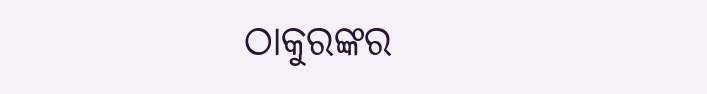ଠାକୁରଙ୍କର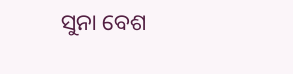ସୁନା ବେଶ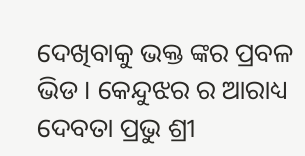ଦେଖିବାକୁ ଭକ୍ତ ଙ୍କର ପ୍ରବଳ ଭିଡ । କେନ୍ଦୁଝର ର ଆରାଧ୍ୟ ଦେବତା ପ୍ରଭୁ ଶ୍ରୀ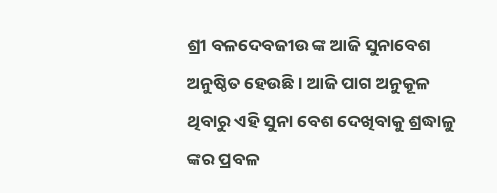ଶ୍ରୀ ବଳଦେବଜୀଉ ଙ୍କ ଆଜି ସୁନାବେଶ ଅନୁଷ୍ଠିତ ହେଉଛି । ଆଜି ପାଗ ଅନୁକୂଳ ଥିବାରୁ ଏହି ସୁନା ବେଶ ଦେଖିବାକୁ ଶ୍ରଦ୍ଧାଳୁ ଙ୍କର ପ୍ରବଳ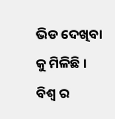ଭିଡ ଦେଖିବା କୁ ମିଳିଛି । ବିଶ୍ଵ ର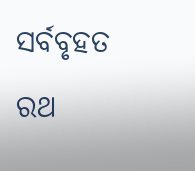ସର୍ବବୃହତ ରଥ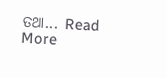ତଥା... Read More